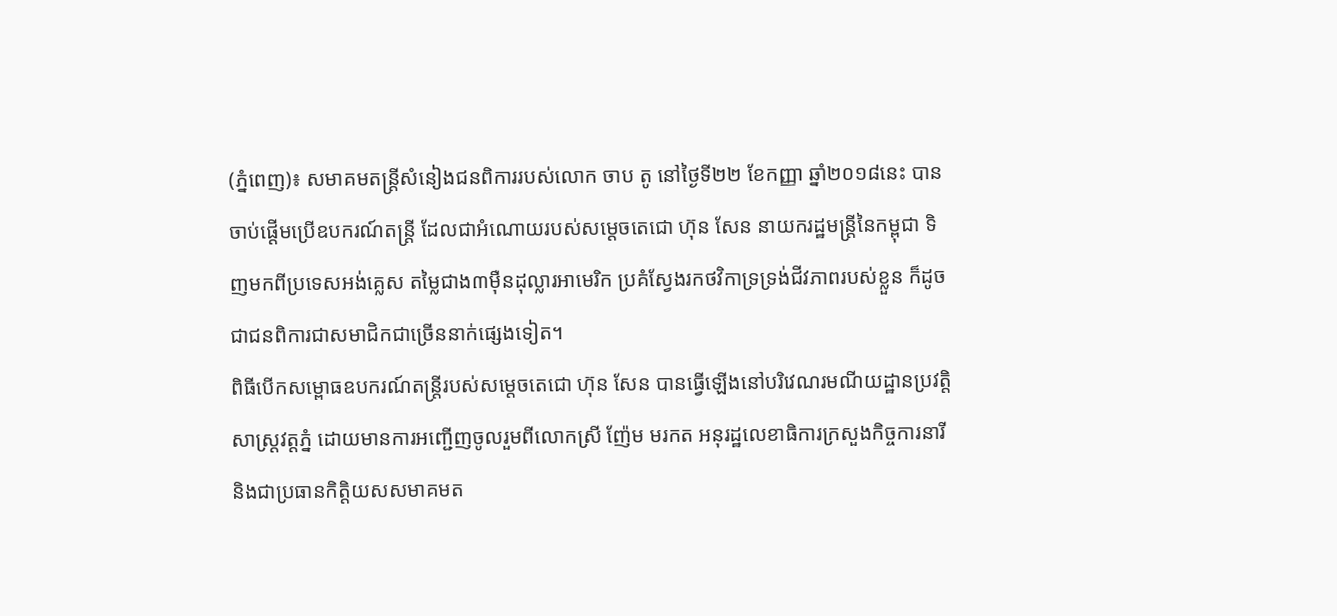(ភ្នំពេញ)៖ សមាគមតន្ត្រីសំនៀងជនពិការរបស់លោក ចាប តូ នៅថ្ងៃទី២២ ខែកញ្ញា ឆ្នាំ២០១៨នេះ បានចាប់ផ្តើមប្រើឧបករណ៍តន្ត្រី ដែលជាអំណោយរបស់សម្តេចតេជោ ហ៊ុន សែន នាយករដ្ឋមន្ត្រីនៃកម្ពុជា ទិញមកពីប្រទេសអង់គ្លេស តម្លៃជាង៣ម៉ឺនដុល្លារអាមេរិក ប្រគំស្វែងរកថវិកាទ្រទ្រង់ជីវភាពរបស់ខ្លួន ក៏ដូចជាជនពិការជាសមាជិកជាច្រើននាក់ផ្សេងទៀត។
ពិធីបើកសម្ពោធឧបករណ៍តន្ត្រីរបស់សម្តេចតេជោ ហ៊ុន សែន បានធ្វើឡើងនៅបរិវេណរមណីយដ្ឋានប្រវត្តិសាស្ត្រវត្តភ្នំ ដោយមានការអញ្ជើញចូលរួមពីលោកស្រី ញ៉ែម មរកត អនុរដ្ឋលេខាធិការក្រសួងកិច្ចការនារី និងជាប្រធានកិត្តិយសសមាគមត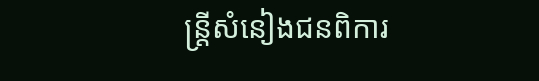ន្ត្រីសំនៀងជនពិការ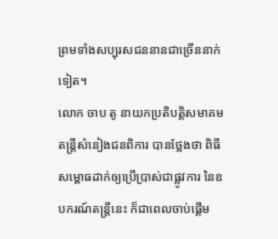ព្រមទាំងសប្បុរសជននានជាច្រើននាក់ទៀត។
លោក ចាប តូ នាយកប្រតិបត្តិសមាគមតន្រ្តីសំនៀងជនពិការ បានថ្លែងថា ពិធីសម្ពោធដាក់ឲ្យប្រើប្រាស់ជាផ្លូវការ នៃឧបករណ៍តន្ត្រីនេះ ក៏ជាពេលចាប់ផ្តើម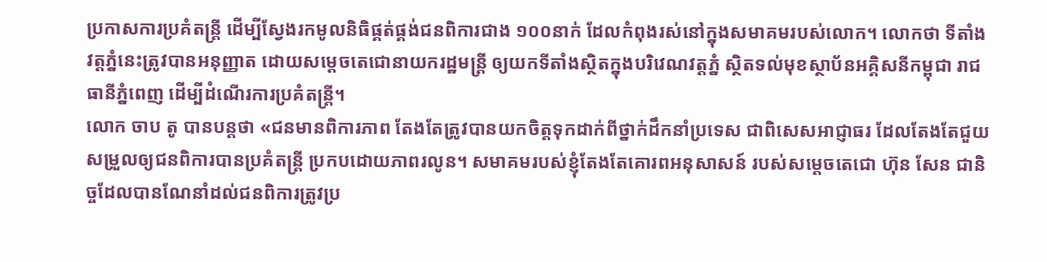ប្រកាសការប្រគំតន្ត្រី ដើម្បីស្វែងរកមូលនិធិផ្គត់ផ្គង់ជនពិការជាង ១០០នាក់ ដែលកំពុងរស់នៅក្នុងសមាគមរបស់លោក។ លោកថា ទីតាំងវត្តភ្នំនេះត្រូវបានអនុញ្ញាត ដោយសម្តេចតេជោនាយករដ្ឋមន្ត្រី ឲ្យយកទីតាំងស្ថិតក្នុងបរិវេណវត្តភ្នំ ស្ថិតទល់មុខស្ថាប័នអគ្គិសនីកម្ពុជា រាជធានីភ្នំពេញ ដើម្បីដំណើរការប្រគំតន្ត្រី។
លោក ចាប តូ បានបន្តថា «ជនមានពិការភាព តែងតែត្រូវបានយកចិត្តទុកដាក់ពីថ្នាក់ដឹកនាំប្រទេស ជាពិសេសអាជ្ញាធរ ដែលតែងតែជួយសម្រួលឲ្យជនពិការបានប្រគំតន្រ្តី ប្រកបដោយភាពរលូន។ សមាគមរបស់ខ្ញុំតែងតែគោរពអនុសាសន៍ របស់សម្តេចតេជោ ហ៊ុន សែន ជានិច្ចដែលបានណែនាំដល់ជនពិការត្រូវប្រ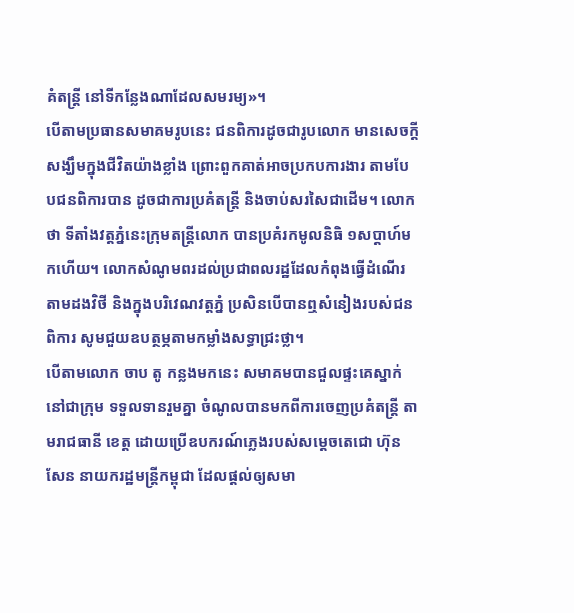គំតន្ត្រី នៅទីកន្លែងណាដែលសមរម្យ»។
បើតាមប្រធានសមាគមរូបនេះ ជនពិការដូចជារូបលោក មានសេចក្តីសង្ឃឹមក្នុងជីវិតយ៉ាងខ្លាំង ព្រោះពួកគាត់អាចប្រកបការងារ តាមបែបជនពិការបាន ដូចជាការប្រគំតន្ត្រី និងចាប់សរសៃជាដើម។ លោកថា ទីតាំងវត្តភ្នំនេះក្រុមតន្ត្រីលោក បានប្រគំរកមូលនិធិ ១សប្តាហ៍មកហើយ។ លោកសំណូមពរដល់ប្រជាពលរដ្ឋដែលកំពុងធ្វើដំណើរតាមដងវិថី និងក្នុងបរិវេណវត្តភ្នំ ប្រសិនបើបានឮសំនៀងរបស់ជនពិការ សូមជួយឧបត្ថម្ភតាមកម្លាំងសទ្ធាជ្រះថ្លា។
បើតាមលោក ចាប តូ កន្លងមកនេះ សមាគមបានជួលផ្ទះគេស្នាក់នៅជាក្រុម ទទួលទានរួមគ្នា ចំណូលបានមកពីការចេញប្រគំតន្ត្រី តាមរាជធានី ខេត្ត ដោយប្រើឧបករណ៍ភ្លេងរបស់សម្តេចតេជោ ហ៊ុន សែន នាយករដ្ឋមន្ត្រីកម្ពុជា ដែលផ្តល់ឲ្យសមា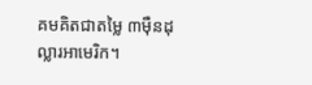គមគិតជាតម្លៃ ៣ម៉ឺនដុល្លារអាមេរិក។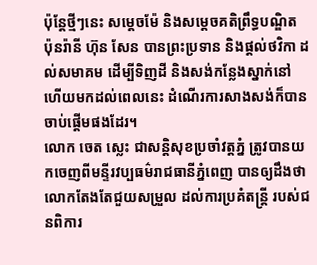ប៉ុន្តែថ្មីៗនេះ សម្តេចម៉ែ និងសម្តេចគតិព្រឹទ្ធបណ្ឌិត ប៉ុនរ៉ានី ហ៊ុន សែន បានព្រះប្រទាន និងផ្តល់ថវិកា ដល់សមាគម ដើម្បីទិញដី និងសង់កន្លែងស្នាក់នៅ ហើយមកដល់ពេលនេះ ដំណើរការសាងសង់ក៏បានចាប់ផ្តើមផងដែរ។
លោក ចេត ស្លេះ ជាសន្តិសុខប្រចាំវត្តភ្នំ ត្រូវបានយកចេញពីមន្ទីរវប្បធម៌រាជធានីភ្នំពេញ បានឲ្យដឹងថា លោកតែងតែជួយសម្រួល ដល់ការប្រគំតន្ត្រី របស់ជនពិការ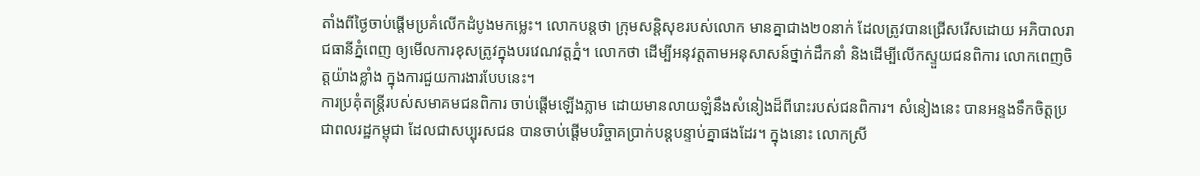តាំងពីថ្ងៃចាប់ផ្តើមប្រគំលើកដំបូងមកម្លេះ។ លោកបន្តថា ក្រុមសន្តិសុខរបស់លោក មានគ្នាជាង២០នាក់ ដែលត្រូវបានជ្រើសរើសដោយ អភិបាលរាជធានីភ្នំពេញ ឲ្យមើលការខុសត្រូវក្នុងបរវេណវត្តភ្នំ។ លោកថា ដើម្បីអនុវត្តតាមអនុសាសន៍ថ្នាក់ដឹកនាំ និងដើម្បីលើកស្ទួយជនពិការ លោកពេញចិត្តយ៉ាងខ្លាំង ក្នុងការជួយការងារបែបនេះ។
ការប្រគុំតន្រ្តីរបស់សមាគមជនពិការ ចាប់ផ្តើមឡើងភ្លាម ដោយមានលាយឡំនឹងសំនៀងដ៏ពីរោះរបស់ជនពិការ។ សំនៀងនេះ បានអន្ទងទឹកចិត្តប្រជាពលរដ្ឋកម្ពុជា ដែលជាសប្បុរសជន បានចាប់ផ្តើមបរិច្ចាគប្រាក់បន្តបន្ទាប់គ្នាផងដែរ។ ក្នុងនោះ លោកស្រី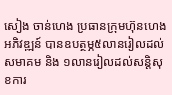សៀង ចាន់ហេង ប្រធានក្រុមហ៊ុនហេងអភិវឌ្ឍន៍ បានឧបត្ថម្ភ៥លានរៀលដល់សមាគម និង ១លានរៀលដល់សន្តិសុខការ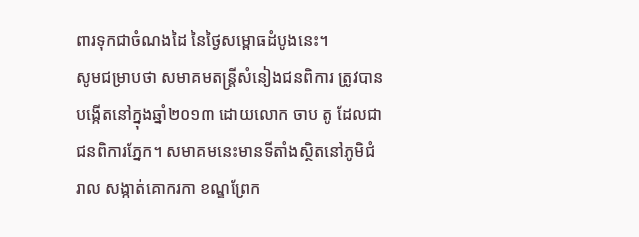ពារទុកជាចំណងដៃ នៃថ្ងៃសម្ពោធដំបូងនេះ។
សូមជម្រាបថា សមាគមតន្ត្រីសំនៀងជនពិការ ត្រូវបានបង្កើតនៅក្នុងឆ្នាំ២០១៣ ដោយលោក ចាប តូ ដែលជាជនពិការភ្នែក។ សមាគមនេះមានទីតាំងស្ថិតនៅភូមិជំរាល សង្កាត់គោករកា ខណ្ឌព្រែក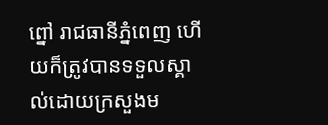ព្នៅ រាជធានីភ្នំពេញ ហើយក៏ត្រូវបានទទួលស្គាល់ដោយក្រសួងម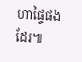ហាផ្ទៃផងដែរ៕